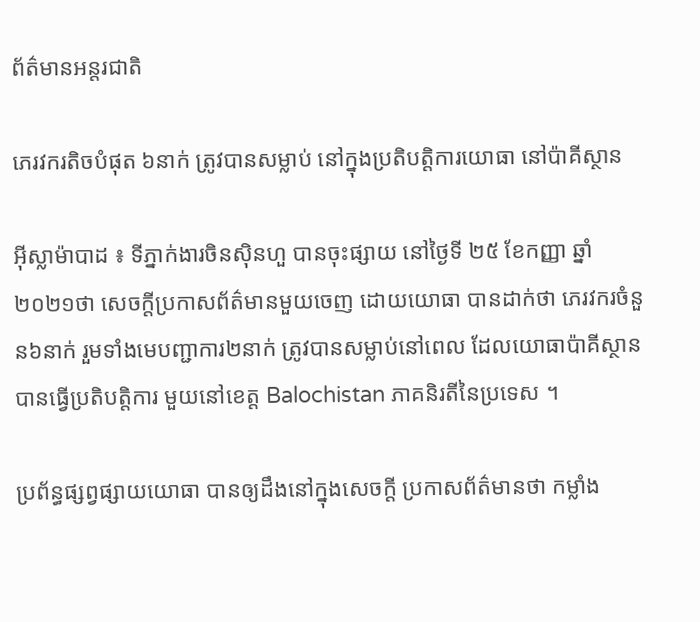ព័ត៌មានអន្តរជាតិ

ភេរវករតិចបំផុត ៦នាក់ ត្រូវបានសម្លាប់ នៅក្នុងប្រតិបត្តិការយោធា នៅប៉ាគីស្ថាន

អ៊ីស្លាម៉ាបាដ ៖ ទីភ្នាក់ងារចិនស៊ិនហួ បានចុះផ្សាយ នៅថ្ងៃទី ២៥ ខែកញ្ញា ឆ្នាំ២០២១ថា សេចក្តីប្រកាសព័ត៌មានមួយចេញ ដោយយោធា បានដាក់ថា ភេរវករចំនួន៦នាក់ រួមទាំងមេបញ្ជាការ២នាក់ ត្រូវបានសម្លាប់នៅពេល ដែលយោធាប៉ាគីស្ថាន បានធ្វើប្រតិបត្តិការ មួយនៅខេត្ត Balochistan ភាគនិរតីនៃប្រទេស ។

ប្រព័ន្ធផ្សព្វផ្សាយយោធា បានឲ្យដឹងនៅក្នុងសេចក្តី ប្រកាសព័ត៌មានថា កម្លាំង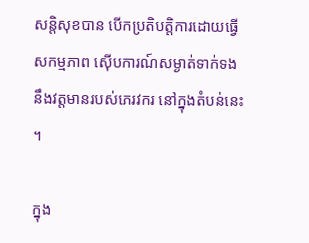សន្តិសុខបាន បើកប្រតិបត្តិការដោយធ្វើសកម្មភាព ស៊ើបការណ៍សម្ងាត់ទាក់ទង នឹងវត្តមានរបស់ភេរវករ នៅក្នុងតំបន់នេះ ។

ក្នុង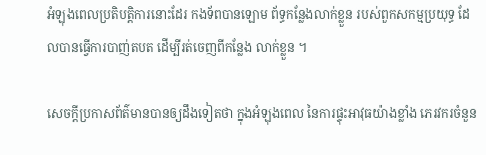អំឡុងពេលប្រតិបត្តិការនោះដែរ កងទ័ពបានឡោម ព័ទ្ធកន្លែងលាក់ខ្លួន របស់ពួកសកម្មប្រយុទ្ធ ដែលបានធ្វើការបាញ់តបត ដើម្បីរត់ចេញពីកន្លែង លាក់ខ្លួន ។

សេចក្តីប្រកាសព័ត៌មានបានឲ្យដឹងទៀតថា ក្នុងអំឡុងពេល នៃការផ្ទុះអាវុធយ៉ាងខ្លាំង ភេរវករចំនួន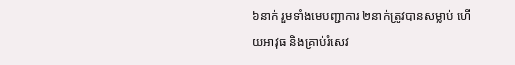៦នាក់ រួមទាំងមេបញ្ជាការ ២នាក់ត្រូវបានសម្លាប់ ហើយអាវុធ និងគ្រាប់រំសេវ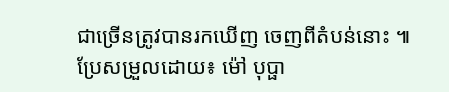ជាច្រើនត្រូវបានរកឃើញ ចេញពីតំបន់នោះ ៕ ប្រែសម្រួលដោយ៖ ម៉ៅ បុប្ផា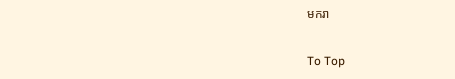មករា

To Top